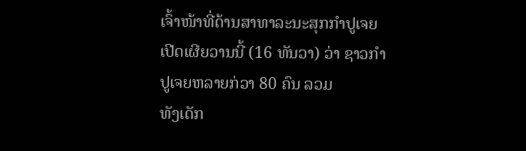ເຈົ້າໜ້າທີ່ດ້ານສາທາລະນະສຸກກຳປູເຈຍ ເປີດເຜີຍວານນີ້ (16 ທັນວາ) ວ່າ ຊາວກຳປູເຈຍຫລາຍກ່ວາ 80 ຄົນ ລວມ
ທັງເດັກ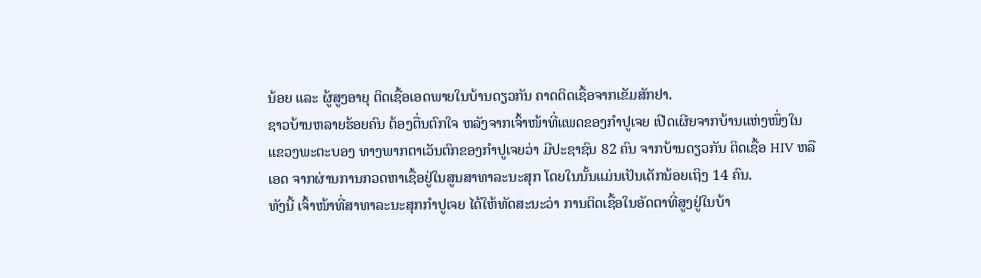ນ້ອຍ ແລະ ຜູ້ສູງອາຍຸ ຕິດເຊື້ອເອດພາຍໃນບ້ານດຽວກັນ ຄາດຕິດເຊື້ອຈາກເຂັມສັກຢາ.
ຊາວບ້ານຫລາຍຮ້ອຍຄົນ ຕ້ອງຕື່ນຕົກໃຈ ຫລັງຈາກເຈົ້າໜ້າທີ່ແພດຂອງກຳປູເຈຍ ເປີດເຜີຍຈາກບ້ານແຫ່ງໜຶ່ງໃນ
ແຂວງພະຕະບອງ ທາງພາກຕາເວັນຕົກຂອງກຳປູເຈຍວ່າ ມີປະຊາຊົນ 82 ຄົນ ຈາກບ້ານດຽວກັນ ຕິດເຊື້ອ HIV ຫລື
ເອດ ຈາກຜ່ານການກວດຫາເຊື້ອຢູ່ໃນສູນສາທາລະນະສຸກ ໂດຍໃນນັ້ນແມ່ນເປັນເດັກນ້ອຍເຖິງ 14 ຄົນ.
ທັງນີ້ ເຈົ້າໜ້າທີ່ສາທາລະນະສຸກກຳປູເຈຍ ໄດ້ໃຫ້ທັດສະນະວ່າ ການຕິດເຊື້ອໃນອັດຕາທີ່ສູງຢູ່ໃນບ້າ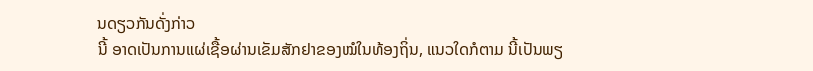ນດຽວກັນດັ່ງກ່າວ
ນີ້ ອາດເປັນການແຜ່ເຊື້ອຜ່ານເຂັມສັກຢາຂອງໝໍໃນທ້ອງຖິ່ນ, ແນວໃດກໍຕາມ ນີ້ເປັນພຽ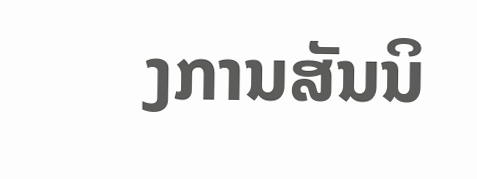ງການສັນນິ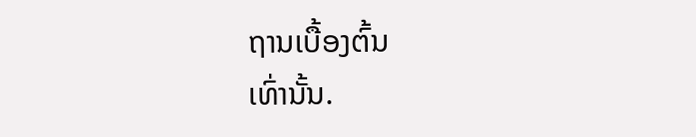ຖານເບື້ອງຕົ້ນ
ເທົ່ານັ້ນ.